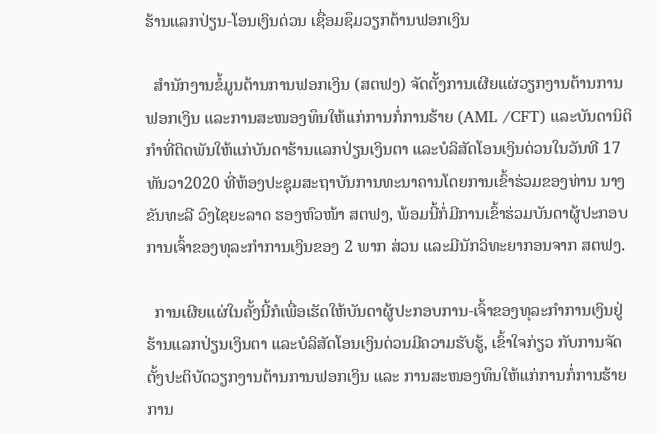ຮ້ານແລກປ່ຽນ-ໂອນເງິນດ່ວນ ເຊື່ອມຊຶມວຽກຕ້ານຟອກເງິນ

  ສຳນັກງານຂໍ້ມູນຕ້ານການຟອກເງິນ (ສຕຟງ) ຈັດຕັ້ງການເຜີຍແຜ່ວຽກງານຕ້ານການຟອກເງິນ ແລະການສະໜອງທຶນໃຫ້ເເກ່ການກໍ່ການຮ້າຍ (AML /CFT) ແລະບັນດານິຕິກໍາທີ່ຕິດພັນໃຫ້ແກ່ບັນດາຮ້ານແລກປ່ຽນເງິນຕາ ແລະບໍລິສັດໂອນເງິນດ່ວນໃນວັນທີ 17 ທັນວາ2020 ທີ່ຫ້ອງປະຊຸມສະຖາບັນການທະນາຄານໂດຍການເຂົ້າຮ່ວມຂອງທ່ານ ນາງ ຂັນທະລີ ວົງໄຊຍະລາດ ຮອງຫົວໜ້າ ສຕຟງ, ພ້ອມນີ້ກໍ່ມີການເຂົ້າຮ່ວມບັນດາຜູ້ປະກອບການເຈົ້າຂອງທຸລະກຳການເງິນຂອງ 2 ພາກ ສ່ວນ ແລະມີນັກວິທະຍາກອນຈາກ ສຕຟງ.

  ການເຜີຍແຜ່ໃນຄັ້ງນີ້ກໍເພື່ອເຮັດໃຫ້ບັນດາຜູ້ປະກອບການ-ເຈົ້າຂອງທຸລະກຳການເງິນຢູ່ຮ້ານແລກປ່ຽນເງິນຕາ ແລະບໍລິສັດໂອນເງິນດ່ວນມີຄວາມຮັບຮູ້, ເຂົ້າໃຈກ່ຽວ ກັບການຈັດຕັ້ງປະຕິບັດວຽກງານຕ້ານການຟອກເງິນ ແລະ ການສະໜອງທຶນໃຫ້ແກ່ການກໍ່ການຮ້າຍການ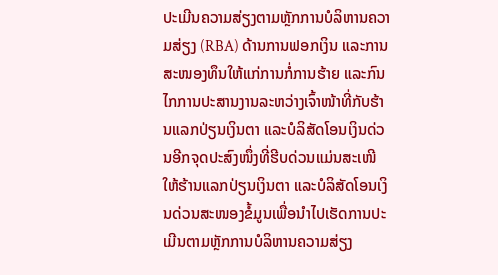ປະເມີນຄວາມສ່ຽງຕາມຫຼັກການບໍລິຫານຄວາມສ່ຽງ (RBA) ດ້ານການຟອກເງິນ ແລະການສະໜອງທຶນໃຫ້ແກ່ການກໍ່ການຮ້າຍ ແລະກົນໄກການປະສານງານລະຫວ່າງເຈົ້າໜ້າທີ່ກັບຮ້ານແລກປ່ຽນເງິນຕາ ແລະບໍລິສັດໂອນເງິນດ່ວນອີກຈຸດປະສົງໜຶ່ງທີ່ຮີບດ່ວນແມ່ນສະເໜີໃຫ້ຮ້ານແລກປ່ຽນເງິນຕາ ແລະບໍລິສັດໂອນເງິນດ່ວນສະໜອງຂໍ້ມູນເພື່ອນໍາໄປເຮັດການປະເມີນຕາມຫຼັກການບໍລິຫານຄວາມສ່ຽງ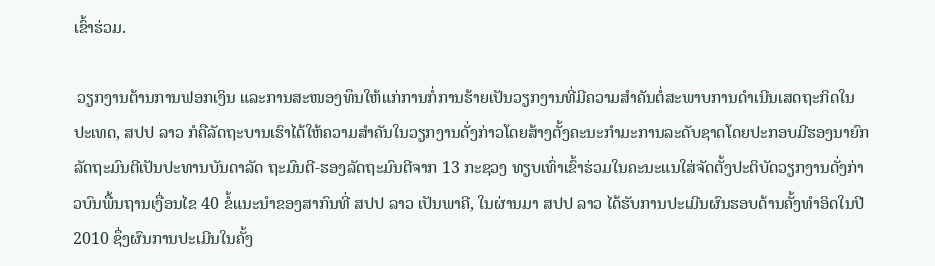ເຂົ້າຮ່ວມ.

 ວຽກງານຕ້ານການຟອກເງິນ ແລະການສະໜອງທຶນໃຫ້ແກ່ການກໍ່ການຮ້າຍເປັນວຽກງານທີ່ມີຄວາມສໍາຄັນຕໍ່ສະພາບການດໍາເນີນເສດຖະກິດໃນປະເທດ, ສປປ ລາວ ກໍຄືລັດຖະບານເຮົາໄດ້ໃຫ້ຄວາມສໍາຄັນໃນວຽກງານດັ່ງກ່າວໂດຍສ້າງຕັ້ງຄະນະກໍາມະການລະດັບຊາດໂດຍປະກອບມີຮອງນາຍົກລັດຖະມົນຕີເປັນປະທານບັນດາລັດ ຖະມົນຕີ-ຮອງລັດຖະມົນຕີຈາກ 13 ກະຊວງ ທຽບເທົ່າເຂົ້າຮ່ວມໃນຄະນະແນໃສ່ຈັດຕັ້ງປະຕິບັດວຽກງານດັ່ງກ່າວບົນພື້ນຖານເງື່ອນໄຂ 40 ຂໍ້ແນະນໍາຂອງສາກົນທີ່ ສປປ ລາວ ເປັນພາຄີ, ໃນຜ່ານມາ ສປປ ລາວ ໄດ້ຮັບການປະເມີນຜົນຮອບດ້ານຄັ້ງທໍາອິດໃນປີ 2010 ຊຶ່ງຜົນການປະເມີນໃນຄັ້ງ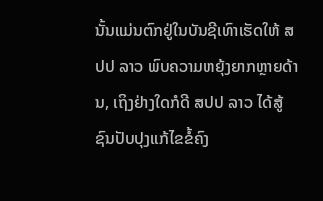ນັ້ນແມ່ນຕົກຢູ່ໃນບັນຊີເທົາເຮັດໃຫ້ ສປປ ລາວ ພົບຄວາມຫຍຸ້ງຍາກຫຼາຍດ້ານ, ເຖິງຢ່າງໃດກໍດີ ສປປ ລາວ ໄດ້ສູ້ຊົນປັບປຸງແກ້ໄຂຂໍ້ຄົງ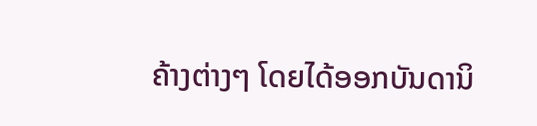ຄ້າງຕ່າງໆ ໂດຍໄດ້ອອກບັນດານິ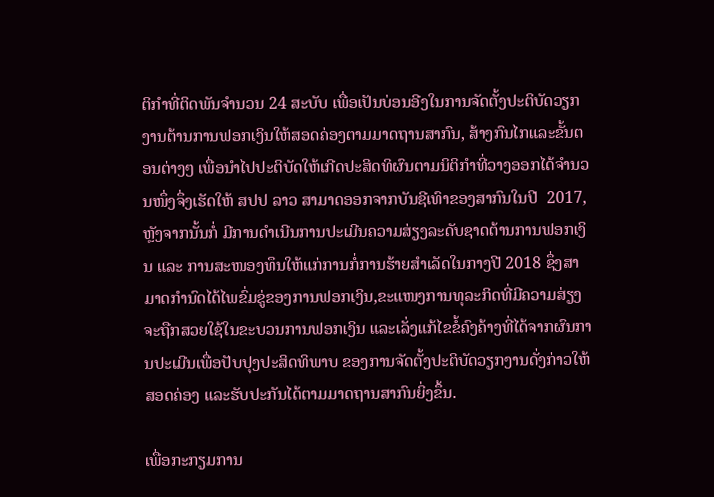ຕິກໍາທີ່ຕິດພັນຈໍານວນ 24 ສະບັບ ເພື່ອເປັນບ່ອນອີງໃນການຈັດຕັ້ງປະຕິບັດວຽກງານຕ້ານການຟອກເງິນໃຫ້ສອດຄ່ອງຕາມມາດຖານສາກົນ, ສ້າງກົນໄກແລະຂັ້ນຕອນຕ່າງໆ ເພື່ອນໍາໄປປະຕິບັດໃຫ້ເກີດປະສິດທິຜົນຕາມນິຕິກໍາທີ່ວາງອອກໄດ້ຈໍານວນໜຶ່ງຈຶ່ງເຮັດໃຫ້ ສປປ ລາວ ສາມາດອອກຈາກບັນຊີເທົາຂອງສາກົນໃນປີ  2017, ຫຼັງຈາກນັ້ນກໍ່ ມີການດໍາເນີນການປະເມີນຄວາມສ່ຽງລະດັບຊາດຕ້ານການຟອກເງິນ ແລະ ການສະໜອງທຶນໃຫ້ແກ່ການກໍ່ການຮ້າຍສໍາເລັດໃນກາງປີ 2018 ຊຶ່ງສາມາດກໍານົດໄດ້ໄພຂົ່ມຂູ່ຂອງການຟອກເງິນ,ຂະແໜງການທຸລະກິດທີ່ມີຄວາມສ່ຽງຈະຖືກສວຍໃຊ້ໃນຂະບວນການຟອກເງິນ ແລະເລັ່ງແກ້ໄຂຂໍ້ຄົງຄ້າງທີ່ໄດ້ຈາກຜົນການປະເມີນເພື່ອປັບປຸງປະສິດທິພາບ ຂອງການຈັດຕັ້ງປະຕິບັດວຽກງານດັ່ງກ່າວໃຫ້ສອດຄ່ອງ ແລະຮັບປະກັນໄດ້ຕາມມາດຖານສາກົນຍິ່ງຂຶ້ນ.

ເພື່ອກະກຽມການ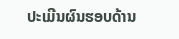ປະເມີນຜົນຮອບດ້ານ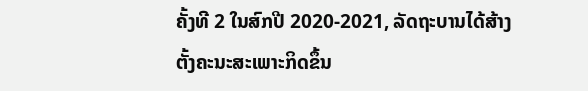ຄັ້ງທີ 2 ໃນສົກປີ 2020-2021, ລັດຖະບານໄດ້ສ້າງຕັ້ງຄະນະສະເພາະກິດຂຶ້ນ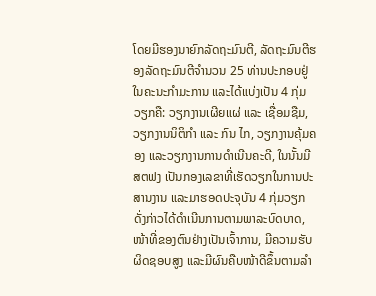ໂດຍມີຮອງນາຍົກລັດຖະມົນຕີ, ລັດຖະມົນຕີຮອງລັດຖະມົນຕີຈໍານວນ 25 ທ່ານປະກອບຢູ່ໃນຄະນະກໍາມະການ ແລະໄດ້ແບ່ງເປັນ 4 ກຸ່ມວຽກຄື: ວຽກງານເຜີຍແຜ່ ແລະ ເຊື່ອມຊືມ,ວຽກງານນິຕິກໍາ ແລະ ກົນ ໄກ, ວຽກງານຄຸ້ມຄອງ ແລະວຽກງານການດໍາເນີນຄະດີ, ໃນນັ້ນມີ ສຕຟງ ເປັນກອງເລຂາທີ່ເຮັດວຽກໃນການປະສານງານ ແລະມາຮອດປະຈຸບັນ 4 ກຸ່ມວຽກດັ່ງກ່າວໄດ້ດຳເນີນການຕາມພາລະບົດບາດ, ໜ້າທີ່ຂອງຕົນຢ່າງເປັນເຈົ້າການ, ມີຄວາມຮັບຜິດຊອບສູງ ແລະມີຜົນຄືບໜ້າດີຂຶ້ນຕາມລຳ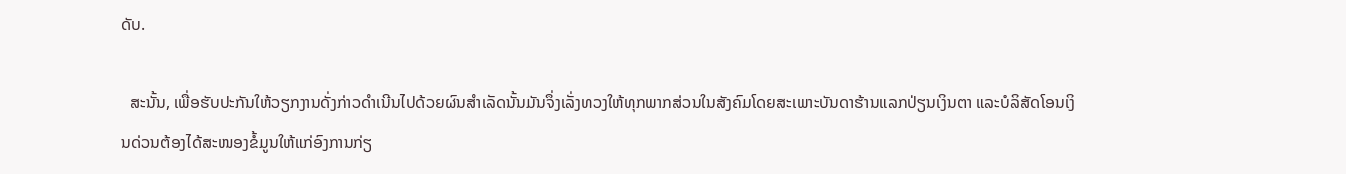ດັບ.

  ສະນັ້ນ, ເພື່ອຮັບປະກັນໃຫ້ວຽກງານດັ່ງກ່າວດໍາເນີນໄປດ້ວຍຜົນສໍາເລັດນັ້ນມັນຈຶ່ງເລັ່ງທວງໃຫ້ທຸກພາກສ່ວນໃນສັງຄົມໂດຍສະເພາະບັນດາຮ້ານແລກປ່ຽນເງິນຕາ ແລະບໍລິສັດໂອນເງິນດ່ວນຕ້ອງໄດ້ສະໜອງຂໍ້ມູນໃຫ້ແກ່ອົງການກ່ຽ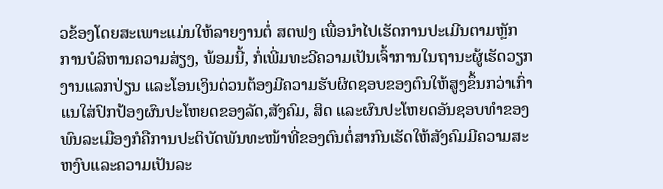ວຂ້ອງໂດຍສະເພາະແມ່ນໃຫ້ລາຍງານຕໍ່ ສຕຟງ ເພື່ອນໍາໄປເຮັດການປະເມີນຕາມຫຼັກການບໍລິຫານຄວາມສ່ຽງ, ພ້ອມນີ້, ກໍ່ເພີ່ມທະວີຄວາມເປັນເຈົ້າການໃນຖານະຜູ້ເຮັດວຽກງານແລກປ່ຽນ ແລະໂອນເງິນດ່ວນຕ້ອງມີຄວາມຮັບຜິດຊອບຂອງຕົນໃຫ້ສູງຂຶ້ນກວ່າເກົ່າແນໃສ່ປົກປ້ອງຜົນປະໂຫຍດຂອງລັດ,ສັງຄົມ, ສິດ ແລະຜົນປະໂຫຍດອັນຊອບທໍາຂອງພົນລະເມືອງກໍຄືການປະຕິບັດພັນທະໜ້າທີ່ຂອງຕົນຕໍ່ສາກົນເຮັດໃຫ້ສັງຄົມມີຄວາມສະຫງົບແລະຄວາມເປັນລະ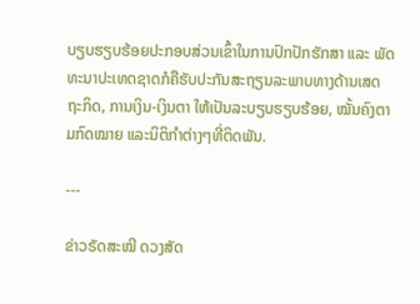ບຽບຮຽບຮ້ອຍປະກອບສ່ວນເຂົ້າໃນການປົກປັກຮັກສາ ແລະ ພັດທະນາປະເທດຊາດກໍຄືຮັບປະກັນສະຖຽນລະພາບທາງດ້ານເສດຖະກິດ, ການເງິນ-ເງິນຕາ ໃຫ້ເປັນລະບຽບຮຽບຮ້ອຍ, ໝັ້ນຄົງຕາມກົດໝາຍ ແລະນິຕິກຳຕ່າງໆທີ່ຕິດພັນ.

---

ຂ່າວຣັດສະໝີ ດວງສັດ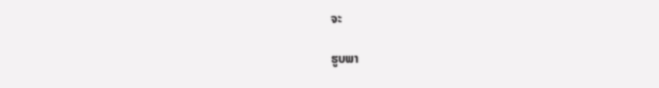ຈະ

ຮູບພາ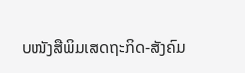ບໜັງສືພິມເສດຖະກິດ-ສັງຄົມ